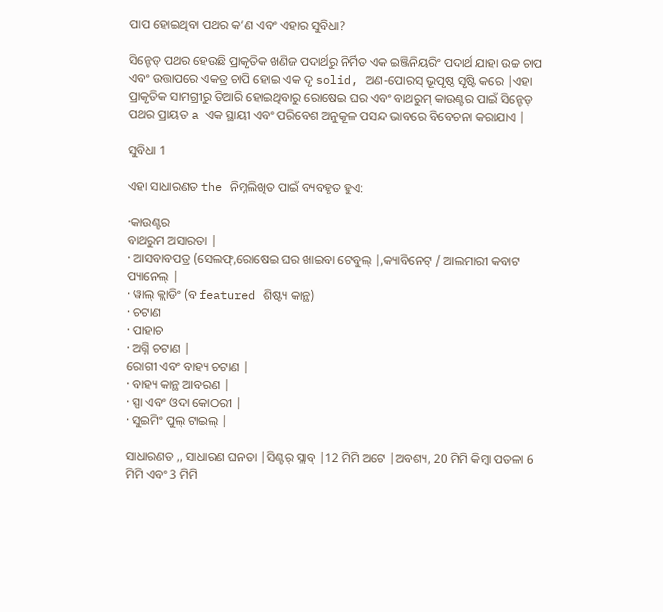ପାପ ହୋଇଥିବା ପଥର କ’ଣ ଏବଂ ଏହାର ସୁବିଧା?

ସିନ୍ଟେଡ୍ ପଥର ହେଉଛି ପ୍ରାକୃତିକ ଖଣିଜ ପଦାର୍ଥରୁ ନିର୍ମିତ ଏକ ଇଞ୍ଜିନିୟରିଂ ପଦାର୍ଥ ଯାହା ଉଚ୍ଚ ଚାପ ଏବଂ ଉତ୍ତାପରେ ଏକତ୍ର ଚାପି ହୋଇ ଏକ ଦୃ solid, ଅଣ-ପୋରସ୍ ଭୂପୃଷ୍ଠ ସୃଷ୍ଟି କରେ |ଏହା ପ୍ରାକୃତିକ ସାମଗ୍ରୀରୁ ତିଆରି ହୋଇଥିବାରୁ ରୋଷେଇ ଘର ଏବଂ ବାଥରୁମ୍ କାଉଣ୍ଟର ପାଇଁ ସିନ୍ଟେଡ୍ ପଥର ପ୍ରାୟତ a ଏକ ସ୍ଥାୟୀ ଏବଂ ପରିବେଶ ଅନୁକୂଳ ପସନ୍ଦ ଭାବରେ ବିବେଚନା କରାଯାଏ |

ସୁବିଧା 1

ଏହା ସାଧାରଣତ the ନିମ୍ନଲିଖିତ ପାଇଁ ବ୍ୟବହୃତ ହୁଏ:

·କାଉଣ୍ଟର
ବାଥରୁମ ଅସାରତା |
· ଆସବାବପତ୍ର (ସେଲଫ୍,ରୋଷେଇ ଘର ଖାଇବା ଟେବୁଲ୍ |,କ୍ୟାବିନେଟ୍ / ଆଲମାରୀ କବାଟ ପ୍ୟାନେଲ୍ |
· ୱାଲ୍ କ୍ଲାଡିଂ (ବ featured ଶିଷ୍ଟ୍ୟ କାନ୍ଥ)
· ଚଟାଣ
· ପାହାଚ
· ଅଗ୍ନି ଚଟାଣ |
ରୋଗୀ ଏବଂ ବାହ୍ୟ ଚଟାଣ |
· ବାହ୍ୟ କାନ୍ଥ ଆବରଣ |
· ସ୍ପା ଏବଂ ଓଦା କୋଠରୀ |
· ସୁଇମିଂ ପୁଲ୍ ଟାଇଲ୍ |

ସାଧାରଣତ ,, ସାଧାରଣ ଘନତା |ସିଣ୍ଟର୍ ସ୍ଲାବ୍ |12 ମିମି ଅଟେ |ଅବଶ୍ୟ, 20 ମିମି କିମ୍ବା ପତଳା 6 ମିମି ଏବଂ 3 ମିମି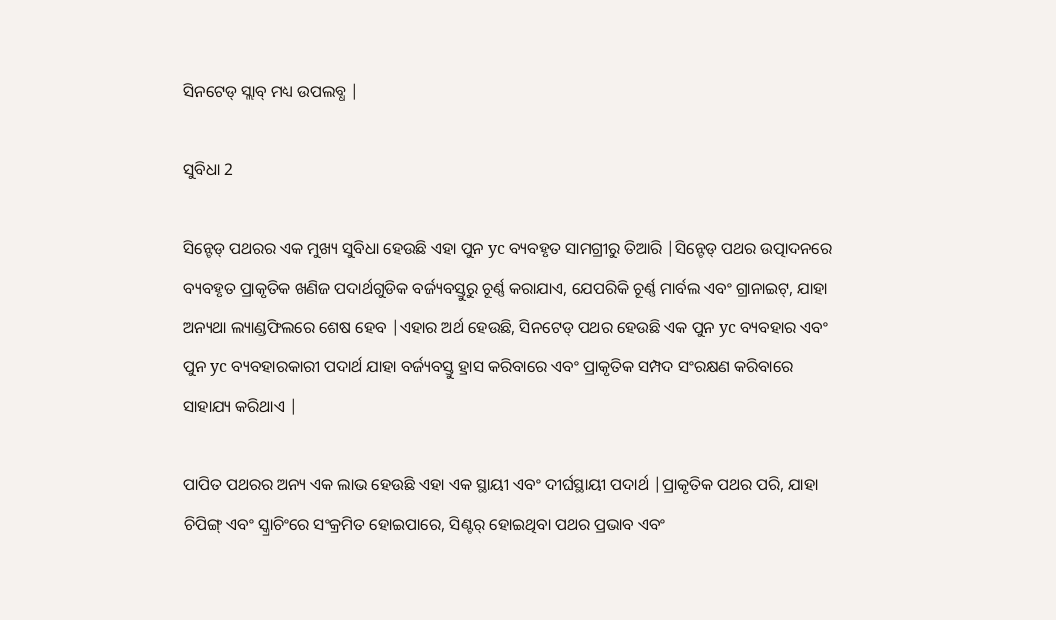ସିନଟେଡ୍ ସ୍ଲାବ୍ ମଧ୍ୟ ଉପଲବ୍ଧ |

ସୁବିଧା 2

ସିନ୍ଟେଡ୍ ପଥରର ଏକ ମୁଖ୍ୟ ସୁବିଧା ହେଉଛି ଏହା ପୁନ yc ବ୍ୟବହୃତ ସାମଗ୍ରୀରୁ ତିଆରି |ସିନ୍ଟେଡ୍ ପଥର ଉତ୍ପାଦନରେ ବ୍ୟବହୃତ ପ୍ରାକୃତିକ ଖଣିଜ ପଦାର୍ଥଗୁଡିକ ବର୍ଜ୍ୟବସ୍ତୁରୁ ଚୂର୍ଣ୍ଣ କରାଯାଏ, ଯେପରିକି ଚୂର୍ଣ୍ଣ ମାର୍ବଲ ଏବଂ ଗ୍ରାନାଇଟ୍, ଯାହା ଅନ୍ୟଥା ଲ୍ୟାଣ୍ଡଫିଲରେ ଶେଷ ହେବ |ଏହାର ଅର୍ଥ ହେଉଛି, ସିନଟେଡ୍ ପଥର ହେଉଛି ଏକ ପୁନ yc ବ୍ୟବହାର ଏବଂ ପୁନ yc ବ୍ୟବହାରକାରୀ ପଦାର୍ଥ ଯାହା ବର୍ଜ୍ୟବସ୍ତୁ ହ୍ରାସ କରିବାରେ ଏବଂ ପ୍ରାକୃତିକ ସମ୍ପଦ ସଂରକ୍ଷଣ କରିବାରେ ସାହାଯ୍ୟ କରିଥାଏ |

ପାପିତ ପଥରର ଅନ୍ୟ ଏକ ଲାଭ ହେଉଛି ଏହା ଏକ ସ୍ଥାୟୀ ଏବଂ ଦୀର୍ଘସ୍ଥାୟୀ ପଦାର୍ଥ |ପ୍ରାକୃତିକ ପଥର ପରି, ଯାହା ଚିପିଙ୍ଗ୍ ଏବଂ ସ୍କ୍ରାଚିଂରେ ସଂକ୍ରମିତ ହୋଇପାରେ, ସିଣ୍ଟର୍ ହୋଇଥିବା ପଥର ପ୍ରଭାବ ଏବଂ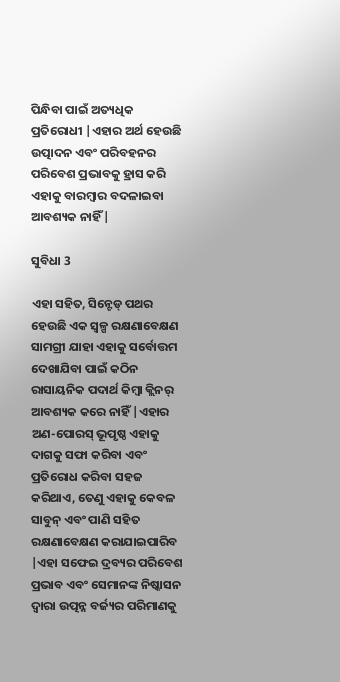ପିନ୍ଧିବା ପାଇଁ ଅତ୍ୟଧିକ ପ୍ରତିରୋଧୀ |ଏହାର ଅର୍ଥ ହେଉଛି ଉତ୍ପାଦନ ଏବଂ ପରିବହନର ପରିବେଶ ପ୍ରଭାବକୁ ହ୍ରାସ କରି ଏହାକୁ ବାରମ୍ବାର ବଦଳାଇବା ଆବଶ୍ୟକ ନାହିଁ |

ସୁବିଧା 3

ଏହା ସହିତ, ସିନ୍ଟେଡ୍ ପଥର ହେଉଛି ଏକ ସ୍ୱଳ୍ପ ରକ୍ଷଣାବେକ୍ଷଣ ସାମଗ୍ରୀ ଯାହା ଏହାକୁ ସର୍ବୋତ୍ତମ ଦେଖାଯିବା ପାଇଁ କଠିନ ରାସାୟନିକ ପଦାର୍ଥ କିମ୍ବା କ୍ଲିନର୍ ଆବଶ୍ୟକ କରେ ନାହିଁ |ଏହାର ଅଣ-ପୋରସ୍ ଭୂପୃଷ୍ଠ ଏହାକୁ ଦାଗକୁ ସଫା କରିବା ଏବଂ ପ୍ରତିରୋଧ କରିବା ସହଜ କରିଥାଏ, ତେଣୁ ଏହାକୁ କେବଳ ସାବୁନ୍ ଏବଂ ପାଣି ସହିତ ରକ୍ଷଣାବେକ୍ଷଣ କରାଯାଇପାରିବ |ଏହା ସଫେଇ ଦ୍ରବ୍ୟର ପରିବେଶ ପ୍ରଭାବ ଏବଂ ସେମାନଙ୍କ ନିଷ୍କାସନ ଦ୍ୱାରା ଉତ୍ପନ୍ନ ବର୍ଜ୍ୟର ପରିମାଣକୁ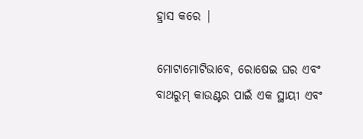ହ୍ରାସ କରେ |

ମୋଟାମୋଟିଭାବେ, ରୋଷେଇ ଘର ଏବଂ ବାଥରୁମ୍ କାଉଣ୍ଟର ପାଇଁ ଏକ ସ୍ଥାୟୀ ଏବଂ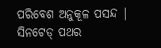ପରିବେଶ ଅନୁକୂଳ ପସନ୍ଦ | ସିନଟେଡ୍ ପଥର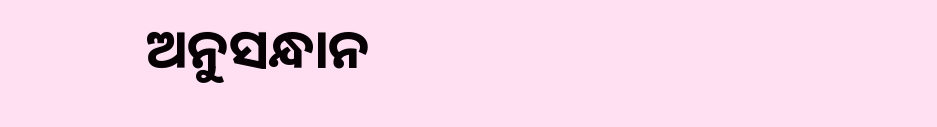ଅନୁସନ୍ଧାନ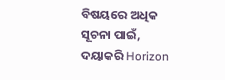ବିଷୟରେ ଅଧିକ ସୂଚନା ପାଇଁ, ଦୟାକରି Horizon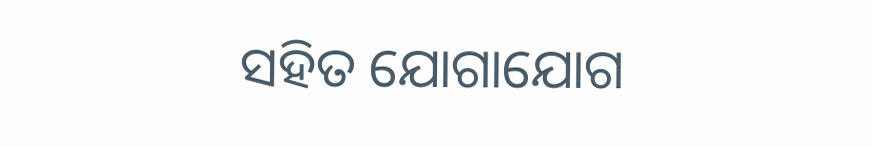ସହିତ ଯୋଗାଯୋଗ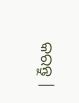କରନ୍ତୁ |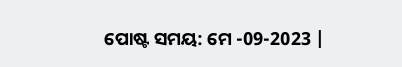ପୋଷ୍ଟ ସମୟ: ମେ -09-2023 |